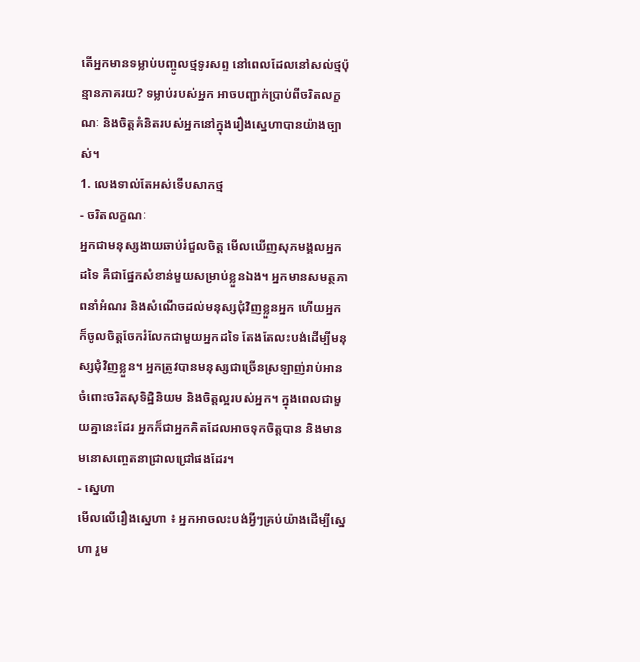តើអ្នកមានទម្លាប់បញ្ចូលថ្មទូរសព្ទ នៅពេលដែលនៅសល់ថ្មប៉ុន្មានភាគរយ? ទម្លាប់របស់អ្នក អាចបញ្ជាក់ប្រាប់ពីចរិតលក្ខណៈ និងចិត្តគំនិតរបស់អ្នកនៅក្នុងរឿងស្នេហាបានយ៉ាងច្បាស់។
1. លេងទាល់តែអស់ទើបសាកថ្ម
- ចរិតលក្ខណៈ
អ្នកជាមនុស្សងាយឆាប់រំជួលចិត្ត មើលឃើញសុភមង្គលអ្នកដទៃ គឺជាផ្នែកសំខាន់មួយសម្រាប់ខ្លួនឯង។ អ្នកមានសមត្ថភាពនាំអំណរ និងសំណើចដល់មនុស្សជុំវិញខ្លួនអ្នក ហើយអ្នកក៏ចូលចិត្តចែករំលែកជាមួយអ្នកដទៃ តែងតែលះបង់ដើម្បីមនុស្សជុំវិញខ្លួន។ អ្នកត្រូវបានមនុស្សជាច្រើនស្រឡាញ់រាប់អាន ចំពោះចរិតសុទិដ្ឋិនិយម និងចិត្តល្អរបស់អ្នក។ ក្នុងពេលជាមួយគ្នានេះដែរ អ្នកក៏ជាអ្នកគិតដែលអាចទុកចិត្តបាន និងមានមនោសញ្ចេតនាជ្រាលជ្រៅផងដែរ។
- ស្នេហា
មើលលើរឿងស្នេហា ៖ អ្នកអាចលះបង់អ្វីៗគ្រប់យ៉ាងដើម្បីស្នេហា រួម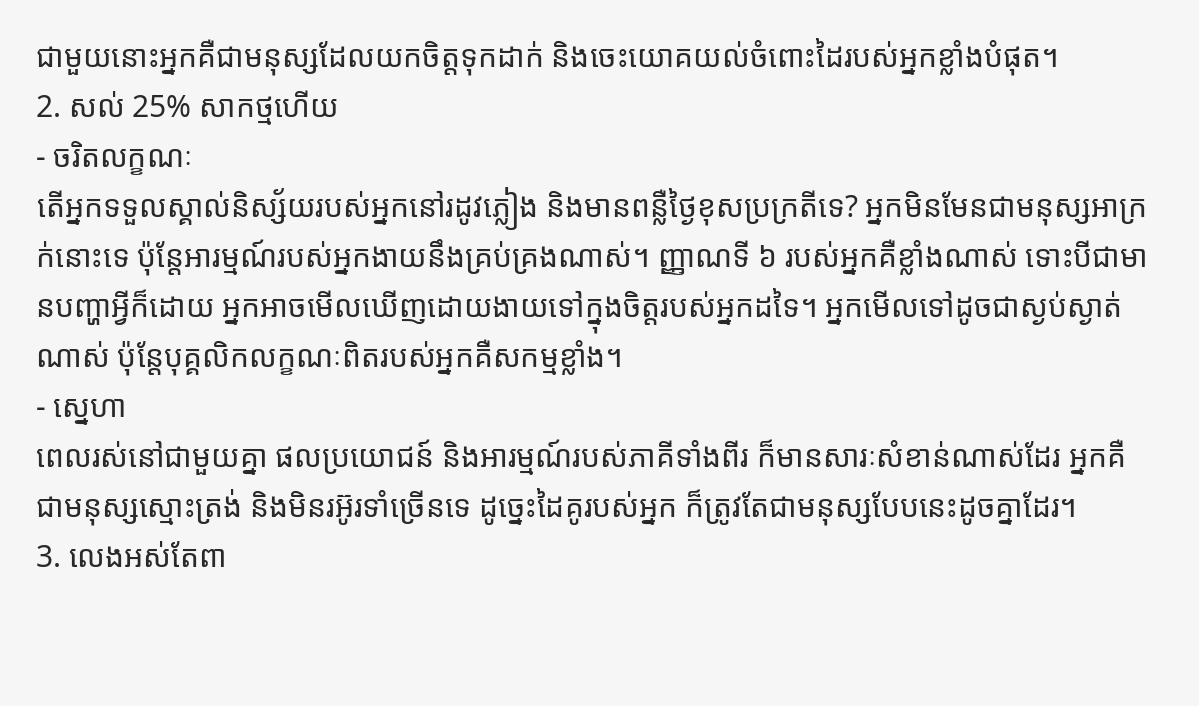ជាមួយនោះអ្នកគឺជាមនុស្សដែលយកចិត្តទុកដាក់ និងចេះយោគយល់ចំពោះដៃរបស់អ្នកខ្លាំងបំផុត។
2. សល់ 25% សាកថ្មហើយ
- ចរិតលក្ខណៈ
តើអ្នកទទួលស្គាល់និស្ស័យរបស់អ្នកនៅរដូវភ្លៀង និងមានពន្លឺថ្ងៃខុសប្រក្រតីទេ? អ្នកមិនមែនជាមនុស្សអាក្រក់នោះទេ ប៉ុន្តែអារម្មណ៍របស់អ្នកងាយនឹងគ្រប់គ្រងណាស់។ ញ្ញាណទី ៦ របស់អ្នកគឺខ្លាំងណាស់ ទោះបីជាមានបញ្ហាអ្វីក៏ដោយ អ្នកអាចមើលឃើញដោយងាយទៅក្នុងចិត្តរបស់អ្នកដទៃ។ អ្នកមើលទៅដូចជាស្ងប់ស្ងាត់ណាស់ ប៉ុន្តែបុគ្គលិកលក្ខណៈពិតរបស់អ្នកគឺសកម្មខ្លាំង។
- ស្នេហា
ពេលរស់នៅជាមួយគ្នា ផលប្រយោជន៍ និងអារម្មណ៍របស់ភាគីទាំងពីរ ក៏មានសារៈសំខាន់ណាស់ដែរ អ្នកគឺជាមនុស្សស្មោះត្រង់ និងមិនរអ៊ូរទាំច្រើនទេ ដូច្នេះដៃគូរបស់អ្នក ក៏ត្រូវតែជាមនុស្សបែបនេះដូចគ្នាដែរ។
3. លេងអស់តែពា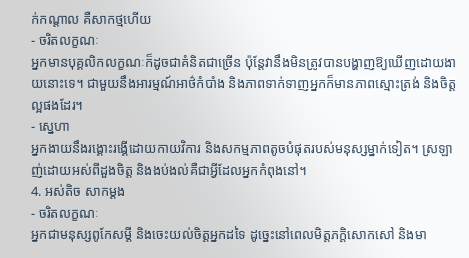ក់កណ្ដាល គឺសាកថ្មហើយ
- ចរិតលក្ខណៈ
អ្នកមានបុគ្គលិកលក្ខណៈក៏ដូចជាគំនិតជាច្រើន ប៉ុន្តែវានឹងមិនត្រូវបានបង្ហាញឱ្យឃើញដោយងាយនោះទេ។ ជាមួយនឹងអារម្មណ៍អាថ៌កំបាំង និងភាពទាក់ទាញអ្នកក៏មានភាពស្មោះត្រង់ និងចិត្តល្អផងដែរ។
- ស្នេហា
អ្នកងាយនឹងរង្គោះរង្គើដោយកាយវិការ និងសកម្មភាពតូចបំផុតរបស់មនុស្សម្នាក់ទៀត។ ស្រឡាញ់ដោយអស់ពីដួងចិត្ត និងងប់ងល់គឺជាអ្វីដែលអ្នកកំពុងនៅ។
4. អស់តិច សាកម្ដង
- ចរិតលក្ខណៈ
អ្នកជាមនុស្សពូកែសម្ដី និងចេះយល់ចិត្តអ្នកដទៃ ដូច្នេះនៅពេលមិត្តភក្តិសោកសៅ និងមា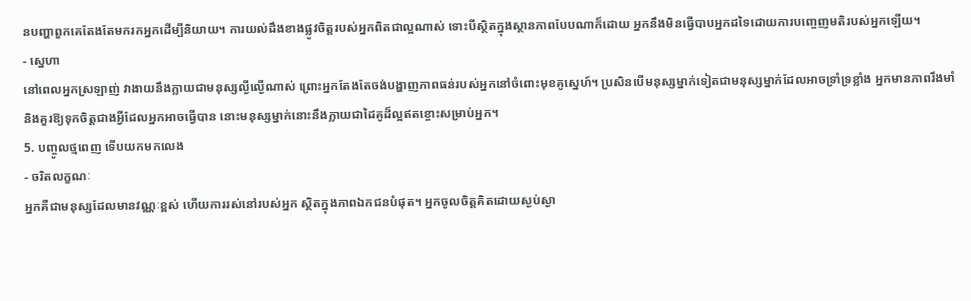នបញ្ហាពួកគេតែងតែមករកអ្នកដើម្បីនិយាយ។ ការយល់ដឹងខាងផ្លូវចិត្តរបស់អ្នកពិតជាល្អណាស់ ទោះបីស្ថិតក្នុងស្ថានភាពបែបណាក៏ដោយ អ្នកនឹងមិនធ្វើបាបអ្នកដទៃដោយការបញ្ចេញមតិរបស់អ្នកឡើយ។
- ស្នេហា
នៅពេលអ្នកស្រឡាញ់ វាងាយនឹងក្លាយជាមនុស្សល្ងីល្ងើណាស់ ព្រោះអ្នកតែងតែចង់បង្ហាញភាពធន់របស់អ្នកនៅចំពោះមុខគូស្នេហ៍។ ប្រសិនបើមនុស្សម្នាក់ទៀតជាមនុស្សម្នាក់ដែលអាចទ្រាំទ្រខ្លាំង អ្នកមានភាពរឹងមាំ និងគួរឱ្យទុកចិត្តជាងអ្វីដែលអ្នកអាចធ្វើបាន នោះមនុស្សម្នាក់នោះនឹងក្លាយជាដៃគូដ៏ល្អឥតខ្ចោះសម្រាប់អ្នក។
5. បញ្ចូលថ្មពេញ ទើបយកមកលេង
- ចរិតលក្ខណៈ
អ្នកគឺជាមនុស្សដែលមានវណ្ណៈខ្ពស់ ហើយការរស់នៅរបស់អ្នក ស្ថិតក្នុងភាពឯកជនបំផុត។ អ្នកចូលចិត្តគិតដោយស្ងប់ស្ងា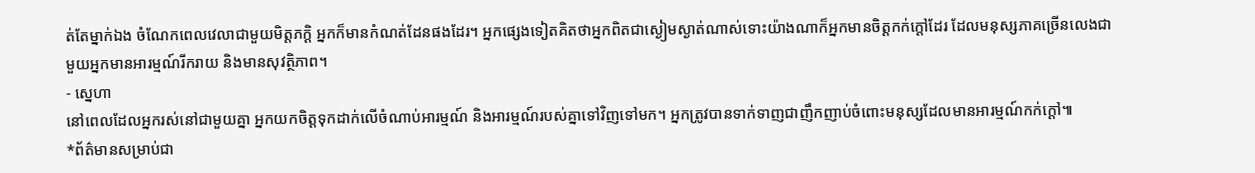ត់តែម្នាក់ឯង ចំណែកពេលវេលាជាមួយមិត្តភក្តិ អ្នកក៏មានកំណត់ដែនផងដែរ។ អ្នកផ្សេងទៀតគិតថាអ្នកពិតជាស្ងៀមស្ងាត់ណាស់ទោះយ៉ាងណាក៏អ្នកមានចិត្តកក់ក្តៅដែរ ដែលមនុស្សភាគច្រើនលេងជាមួយអ្នកមានអារម្មណ៍រីករាយ និងមានសុវត្ថិភាព។
- ស្នេហា
នៅពេលដែលអ្នករស់នៅជាមួយគ្នា អ្នកយកចិត្តទុកដាក់លើចំណាប់អារម្មណ៍ និងអារម្មណ៍របស់គ្នាទៅវិញទៅមក។ អ្នកត្រូវបានទាក់ទាញជាញឹកញាប់ចំពោះមនុស្សដែលមានអារម្មណ៍កក់ក្តៅ៕
*ព័ត៌មានសម្រាប់ជា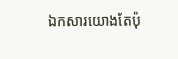ឯកសារយោងតែប៉ុ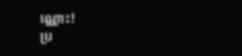ណ្ណោះ!
ប្រ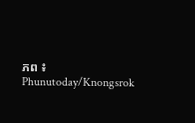ភព ៖ Phunutoday/Knongsrok